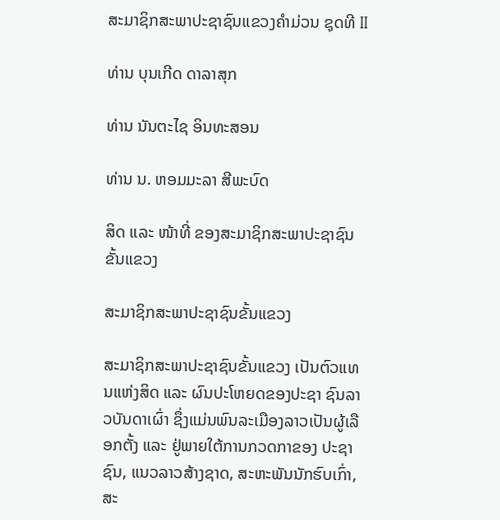ສະມາຊິກສະພາປະຊາຊົນແຂວງຄຳມ່ວນ ຊຸດທີ II

ທ່ານ ບຸນເກີດ ດາລາສຸກ

ທ່ານ ນັນຕະໄຊ ອິນທະສອນ

ທ່ານ ນ. ຫອມມະລາ ສີພະບົດ

ສິດ ແລະ ໜ້າທີ່ ຂອງສະມາຊິກສະພາປະຊາຊົນຂັ້ນແຂວງ

ສະມາຊິກສະພາປະຊາຊົນຂັ້ນແຂວງ

ສະມາຊິກສະພາປະຊາຊົນຂັ້ນແຂວງ ເປັນຕົວແທນແຫ່ງສິດ ແລະ ຜົນປະໂຫຍດຂອງປະຊາ ຊົນລາວບັນດາເຜົ່າ ຊຶ່ງແມ່ນພົນລະເມືອງລາວເປັນຜູ້ເລືອກຕັ້ງ ແລະ ຢູ່ພາຍໃຕ້ການກວດກາຂອງ ປະຊາຊົນ, ແນວລາວສ້າງຊາດ, ສະຫະພັນນັກຮົບເກົ່າ, ສະ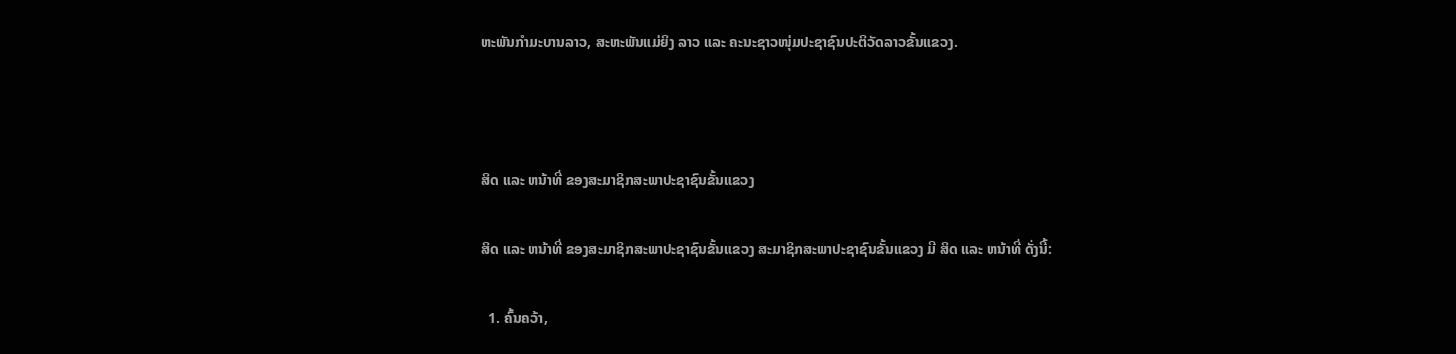ຫະພັນກໍາມະບານລາວ, ສະຫະພັນແມ່ຍິງ ລາວ ແລະ ຄະນະຊາວໜຸ່ມປະຊາຊົນປະຕິວັດລາວຂັ້ນແຂວງ.



ສິດ ແລະ ຫນ້າທີ່ ຂອງສະມາຊິກສະພາປະຊາຊົນຂັ້ນແຂວງ

ສິດ ແລະ ຫນ້າທີ່ ຂອງສະມາຊິກສະພາປະຊາຊົນຂັ້ນແຂວງ ສະມາຊິກສະພາປະຊາຊົນຂັ້ນແຂວງ ມີ ສິດ ແລະ ຫນ້າທີ່ ດັ່ງນີ້:

  1. ຄົ້ນຄວ້າ,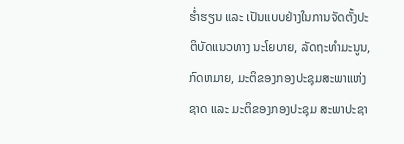ຮໍ່າຮຽນ ແລະ ເປັນແບບຢ່າງໃນການຈັດຕັ້ງປະຕິບັດແນວທາງ ນະໂຍບາຍ, ລັດຖະທໍາມະນູນ, ກົດຫມາຍ, ມະຕິຂອງກອງປະຊຸມສະພາແຫ່ງຊາດ ແລະ ມະຕິຂອງກອງປະຊຸມ ສະພາປະຊາ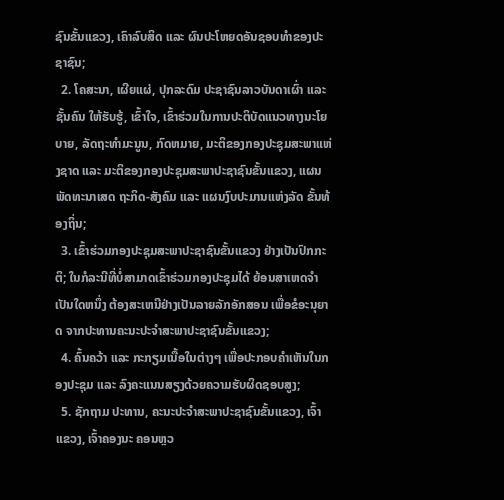ຊົນຂັ້ນແຂວງ, ເຄົາລົບສິດ ແລະ ຜົນປະໂຫຍດອັນຊອບທໍາຂອງປະຊາຊົນ;
  2. ໂຄສະນາ, ເຜີຍແຜ່, ປຸກລະດົມ ປະຊາຊົນລາວບັນດາເຜົ່າ ແລະ ຊັ້ນຄົນ ໃຫ້ຮັບຮູ້, ເຂົ້າໃຈ, ເຂົ້າຮ່ວມໃນການປະຕິບັດແນວທາງນະໂຍບາຍ, ລັດຖະທໍາມະນູນ, ກົດຫມາຍ, ມະຕິຂອງກອງປະຊຸມສະພາແຫ່ງຊາດ ແລະ ມະຕິຂອງກອງປະຊຸມສະພາປະຊາຊົນຂັ້ນແຂວງ, ແຜນພັດທະນາເສດ ຖະກິດ-ສັງຄົມ ແລະ ແຜນງົບປະມານແຫ່ງລັດ ຂັ້ນທ້ອງຖິ່ນ;
  3. ເຂົ້າຮ່ວມກອງປະຊຸມສະພາປະຊາຊົນຂັ້ນແຂວງ ຢ່າງເປັນປົກກະຕິ; ໃນກໍລະນີທີ່ບໍ່ສາມາດເຂົ້າຮ່ວມກອງປະຊຸມໄດ້ ຍ້ອນສາເຫດຈໍາເປັນໃດຫນຶ່ງ ຕ້ອງສະເຫນີຢ່າງເປັນລາຍລັກອັກສອນ ເພື່ອຂໍອະນຸຍາດ ຈາກປະທານຄະນະປະຈໍາສະພາປະຊາຊົນຂັ້ນແຂວງ;
  4. ຄົ້ນຄວ້າ ແລະ ກະກຽມເນື້ອໃນຕ່າງໆ ເພື່ອປະກອບຄໍາເຫັນໃນກອງປະຊຸມ ແລະ ລົງຄະແນນສຽງດ້ວຍຄວາມຮັບຜິດຊອບສູງ;
  5. ຊັກຖາມ ປະທານ, ຄະນະປະຈໍາສະພາປະຊາຊົນຂັ້ນແຂວງ, ເຈົ້າແຂວງ, ເຈົ້າຄອງນະ ຄອນຫຼວ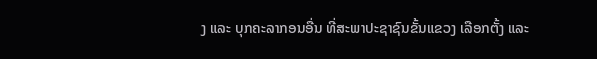ງ ແລະ ບຸກຄະລາກອນອື່ນ ທີ່ສະພາປະຊາຊົນຂັ້ນແຂວງ ເລືອກຕັ້ງ ແລະ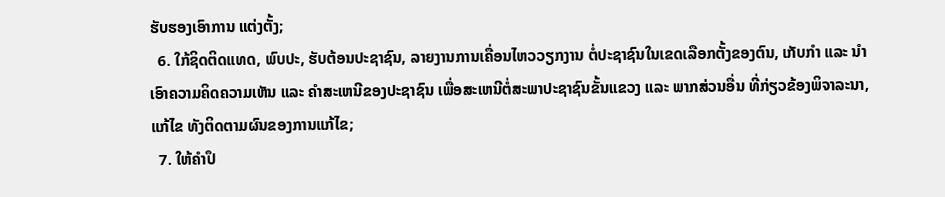ຮັບຮອງເອົາການ ແຕ່ງຕັ້ງ;
  6. ໃກ້ຊິດຕິດແທດ, ພົບປະ, ຮັບຕ້ອນປະຊາຊົນ, ລາຍງານການເຄື່ອນໄຫວວຽກງານ ຕໍ່ປະຊາຊົນໃນເຂດເລືອກຕັ້ງຂອງຕົນ, ເກັບກໍາ ແລະ ນໍາເອົາຄວາມຄິດຄວາມເຫັນ ແລະ ຄໍາສະເຫນີຂອງປະຊາຊົນ ເພື່ອສະເຫນີຕໍ່ສະພາປະຊາຊົນຂັ້ນແຂວງ ແລະ ພາກສ່ວນອື່ນ ທີ່ກ່ຽວຂ້ອງພິຈາລະນາ, ແກ້ໄຂ ທັງຕິດຕາມຜົນຂອງການແກ້ໄຂ;
  7. ໃຫ້ຄໍາປຶ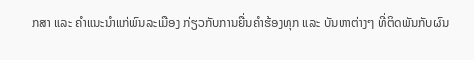ກສາ ແລະ ຄໍາແນະນໍາແກ່ພົນລະເມືອງ ກ່ຽວກັບການຍື່ນຄໍາຮ້ອງທຸກ ແລະ ບັນຫາຕ່າງໆ ທີ່ຕິດພັນກັບຜົນ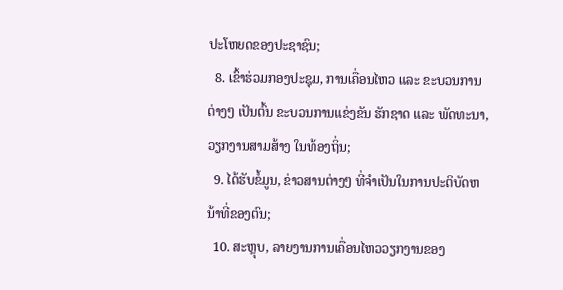ປະໂຫຍດຂອງປະຊາຊົນ;
  8. ເຂົ້າຮ່ວມກອງປະຊຸມ, ການເຄື່ອນໄຫວ ແລະ ຂະບວນການຕ່າງໆ ເປັນຕົ້ນ ຂະບວນການແຂ່ງຂັນ ຮັກຊາດ ແລະ ພັດທະນາ, ວຽກງານສາມສ້າງ ໃນທ້ອງຖິ່ນ;
  9. ໄດ້ຮັບຂໍ້ມູນ, ຂ່າວສານຕ່າງໆ ທີ່ຈໍາເປັນໃນການປະຕິບັດຫນ້າທີ່ຂອງຕົນ;
  10. ສະຫຼຸບ, ລາຍງານການເຄື່ອນໄຫວວຽກງານຂອງ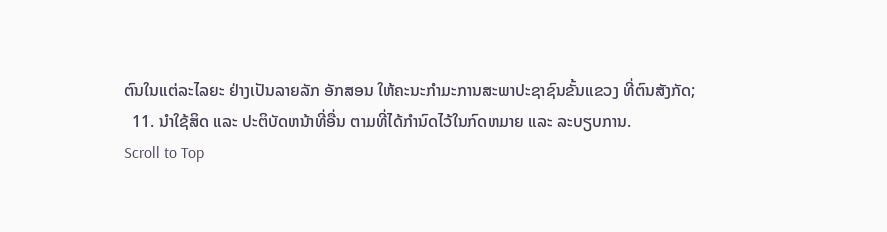ຕົນໃນແຕ່ລະໄລຍະ ຢ່າງເປັນລາຍລັກ ອັກສອນ ໃຫ້ຄະນະກໍາມະການສະພາປະຊາຊົນຂັ້ນແຂວງ ທີ່ຕົນສັງກັດ;
  11. ນໍາໃຊ້ສິດ ແລະ ປະຕິບັດຫນ້າທີ່ອື່ນ ຕາມທີ່ໄດ້ກໍານົດໄວ້ໃນກົດຫມາຍ ແລະ ລະບຽບການ.
Scroll to Top